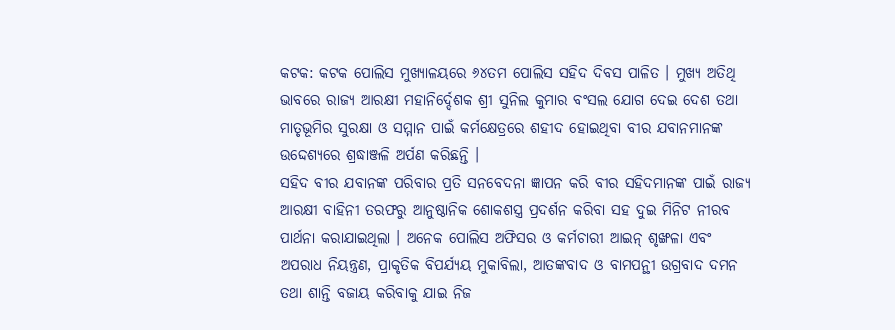କଟକ: କଟକ ପୋଲିସ ମୁଖ୍ୟାଳୟରେ ୬୪ତମ ପୋଲିସ ସହିଦ ଦିବସ ପାଳିତ । ମୁଖ୍ୟ ଅତିଥି ଭାବରେ ରାଜ୍ୟ ଆରକ୍ଷୀ ମହାନିର୍ଦ୍ଦେଶକ ଶ୍ରୀ ସୁନିଲ କୁମାର ବଂସଲ ଯୋଗ ଦେଇ ଦେଶ ତଥା ମାତୃଭୂମିର ସୁରକ୍ଷା ଓ ସମ୍ମାନ ପାଇଁ କର୍ମକ୍ଷେତ୍ରରେ ଶହୀଦ ହୋଇଥିବା ବୀର ଯବାନମାନଙ୍କ ଉଦ୍ଦେଶ୍ୟରେ ଶ୍ରଦ୍ଧାଞ୍ଜଳି ଅର୍ପଣ କରିଛନ୍ତି ।
ସହିଦ ବୀର ଯବାନଙ୍କ ପରିବାର ପ୍ରତି ସନବେଦନା ଜ୍ଞାପନ କରି ବୀର ସହିଦମାନଙ୍କ ପାଇଁ ରାଜ୍ୟ ଆରକ୍ଷୀ ବାହିନୀ ତରଫରୁ ଆନୁଷ୍ଠାନିକ ଶୋକଶସ୍ତ୍ର ପ୍ରଦର୍ଶନ କରିବା ସହ ଦୁଇ ମିନିଟ ନୀରବ ପାର୍ଥନା କରାଯାଇଥିଲା । ଅନେକ ପୋଲିସ ଅଫିସର ଓ କର୍ମଚାରୀ ଆଇନ୍ ଶୃଙ୍ଖଳା ଏବଂ ଅପରାଧ ନିୟନ୍ତ୍ରଣ, ପ୍ରାକୃତିକ ବିପର୍ଯ୍ୟୟ ମୁକାବିଲା, ଆତଙ୍କବାଦ ଓ ବାମପନ୍ଥୀ ଉଗ୍ରବାଦ ଦମନ ତଥା ଶାନ୍ତି ବଜାୟ କରିବାକୁ ଯାଇ ନିଜ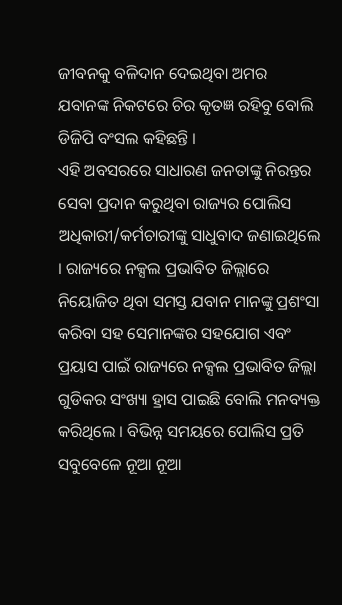ଜୀବନକୁ ବଳିଦାନ ଦେଇଥିବା ଅମର ଯବାନଙ୍କ ନିକଟରେ ଚିର କୃତଜ୍ଞ ରହିବୁ ବୋଲି ଡିଜିପି ବଂସଲ କହିଛନ୍ତି ।
ଏହି ଅବସରରେ ସାଧାରଣ ଜନତାଙ୍କୁ ନିରନ୍ତର ସେବା ପ୍ରଦାନ କରୁଥିବା ରାଜ୍ୟର ପୋଲିସ ଅଧିକାରୀ/କର୍ମଚାରୀଙ୍କୁ ସାଧୁବାଦ ଜଣାଇଥିଲେ । ରାଜ୍ୟରେ ନକ୍ସଲ ପ୍ରଭାବିତ ଜିଲ୍ଲାରେ ନିୟୋଜିତ ଥିବା ସମସ୍ତ ଯବାନ ମାନଙ୍କୁ ପ୍ରଶଂସା କରିବା ସହ ସେମାନଙ୍କର ସହଯୋଗ ଏବଂ ପ୍ରୟାସ ପାଇଁ ରାଜ୍ୟରେ ନକ୍ସଲ ପ୍ରଭାବିତ ଜିଲ୍ଲା ଗୁଡିକର ସଂଖ୍ୟା ହ୍ରାସ ପାଇଛି ବୋଲି ମନବ୍ୟକ୍ତ କରିଥିଲେ । ବିଭିନ୍ନ ସମୟରେ ପୋଲିସ ପ୍ରତି ସବୁବେଳେ ନୂଆ ନୂଆ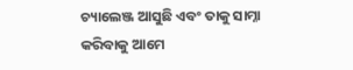ଚ୍ୟାଲେଞ୍ଜ ଆସୁଛି ଏବଂ ତାକୁ ସାମ୍ନା କରିବାକୁ ଆମେ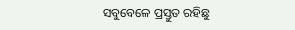ସବୁବେଳେ ପ୍ରସ୍ତୁତ ରହିଛୁ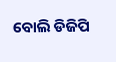ବୋଲି ଡିଜିପି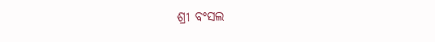ଶ୍ରୀ ବଂସଲ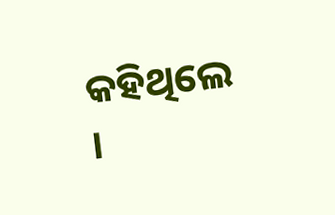କହିଥିଲେ ।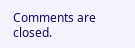Comments are closed.